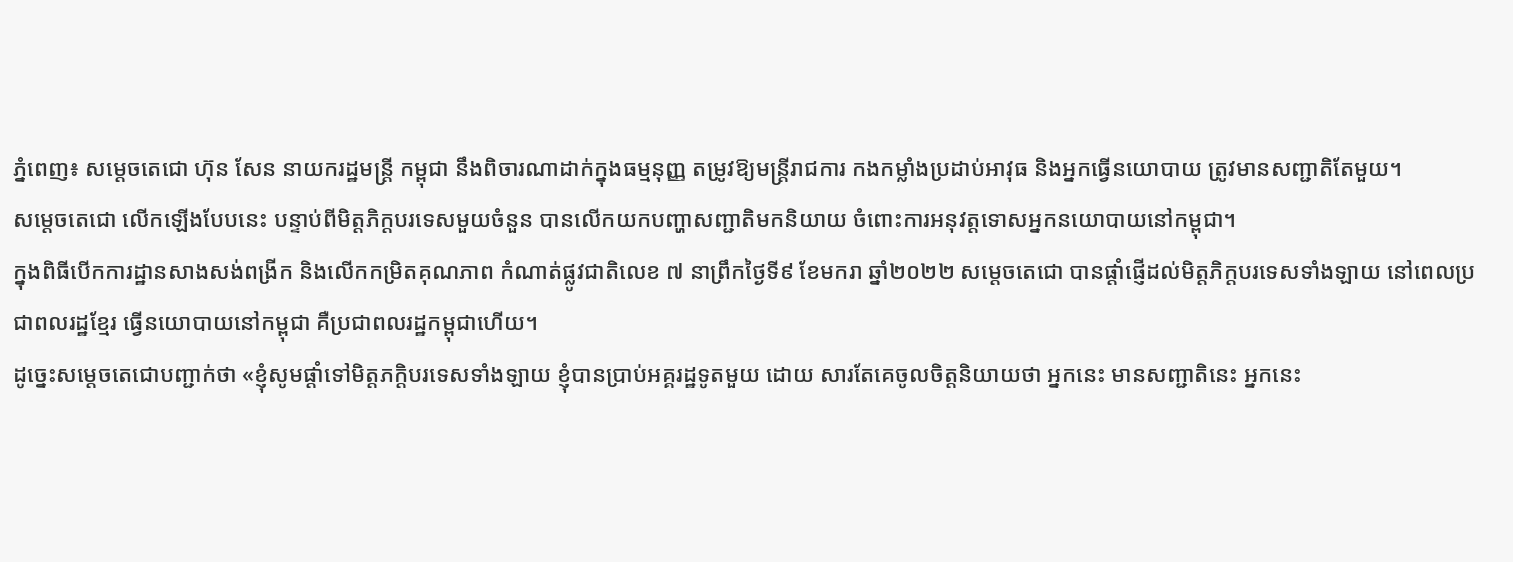ភ្នំពេញ៖ សម្ដេចតេជោ ហ៊ុន សែន នាយករដ្ឋមន្ដ្រី កម្ពុជា នឹងពិចារណាដាក់ក្នុងធម្មនុញ្ញ តម្រូវឱ្យមន្ដ្រីរាជការ កងកម្លាំងប្រដាប់អាវុធ និងអ្នកធ្វើនយោបាយ ត្រូវមានសញ្ជាតិតែមួយ។
សម្ដេចតេជោ លើកឡើងបែបនេះ បន្ទាប់ពីមិត្តភិក្តបរទេសមួយចំនួន បានលើកយកបញ្ហាសញ្ជាតិមកនិយាយ ចំពោះការអនុវត្តទោសអ្នកនយោបាយនៅកម្ពុជា។
ក្នុងពិធីបើកការដ្ឋានសាងសង់ពង្រីក និងលើកកម្រិតគុណភាព កំណាត់ផ្លូវជាតិលេខ ៧ នាព្រឹកថ្ងៃទី៩ ខែមករា ឆ្នាំ២០២២ សម្ដេចតេជោ បានផ្ដាំផ្ញើដល់មិត្តភិក្តបរទេសទាំងឡាយ នៅពេលប្រជាពលរដ្ឋខ្មែរ ធ្វើនយោបាយនៅកម្ពុជា គឺប្រជាពលរដ្ឋកម្ពុជាហើយ។
ដូច្នេះសម្ដេចតេជោបញ្ជាក់ថា «ខ្ញុំសូមផ្ដាំទៅមិត្តភក្ដិបរទេសទាំងឡាយ ខ្ញុំបានប្រាប់អគ្គរដ្ឋទូតមួយ ដោយ សារតែគេចូលចិត្តនិយាយថា អ្នកនេះ មានសញ្ជាតិនេះ អ្នកនេះ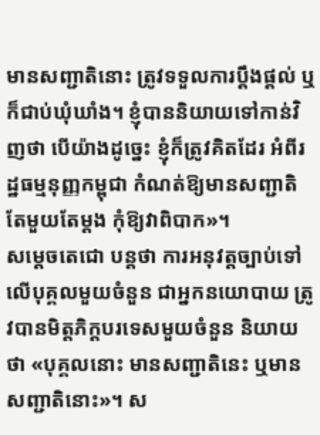មានសញ្ជាតិនោះ ត្រូវទទួលការប្ដឹងផ្ដល់ ឬក៏ជាប់ឃុំឃាំង។ ខ្ញុំបាននិយាយទៅកាន់វិញថា បើយ៉ាងដូច្នេះ ខ្ញុំក៏ត្រូវគិតដែរ អំពីរដ្ឋធម្មនុញ្ញកម្ពុជា កំណត់ឱ្យមានសញ្ជាតិតែមួយតែម្ដង កុំឱ្យវាពិបាក»។
សម្ដេចតេជោ បន្ដថា ការអនុវត្តច្បាប់ទៅលើបុគ្គលមួយចំនួន ជាអ្នកនយោបាយ ត្រូវបានមិត្តភិក្តបរទេសមួយចំនួន និយាយថា «បុគ្គលនោះ មានសញ្ជាតិនេះ ឬមានសញ្ជាតិនោះ»។ ស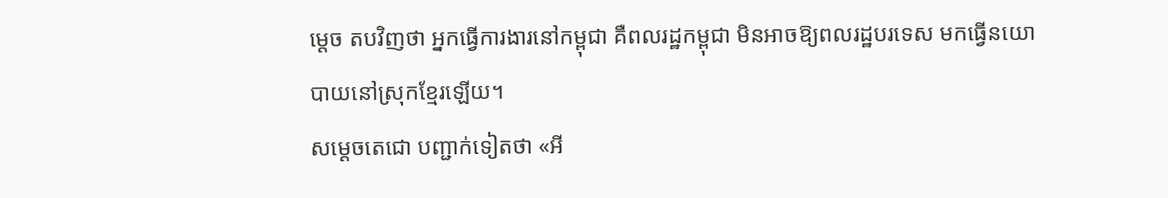ម្ដេច តបវិញថា អ្នកធ្វើការងារនៅកម្ពុជា គឺពលរដ្ឋកម្ពុជា មិនអាចឱ្យពលរដ្ឋបរទេស មកធ្វើនយោបាយនៅស្រុកខ្មែរឡើយ។
សម្ដេចតេជោ បញ្ជាក់ទៀតថា «អី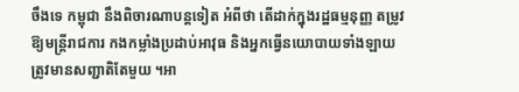ចឹងទេ កម្ពុជា នឹងពិចារណាបន្ដទៀត អំពីថា តើដាក់ក្នុងរដ្ឋធម្មនុញ្ញ តម្រូវឱ្យមន្ដ្រីរាជការ កងកម្លាំងប្រដាប់អាវុធ និងអ្នកធ្វើនយោបាយទាំងឡាយ ត្រូវមានសញ្ជាតិតែមួយ ។អា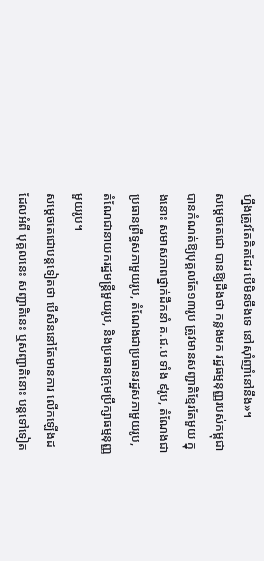ហ្នឹងត្រូវតែគិតដែរ បើមិនចឹងទេ នៅស៊ាំញាំនៅនឹង»។
សម្ដេចតេជោ បានឱ្យដឹងថា កន្លងមក រដ្ឋធម្មនុញ្ញរបស់កម្ពុជា បានកំណត់ឱ្យបុគ្គលតែ១៣រូប ត្រូវមានសញ្ជាតិខ្មែរតែមួយ ក្នុងនោះ សមាសភាពថ្នាក់ដឹកនាំ គ.ជ.ប ទាំង ៩រូប, តំណែងជាប្រធានព្រឹទ្ធសភាមួយរូប, តំណែងជាប្រធានរដ្ឋសភាមួយរូប, តំណែជានាយករដ្ឋមន្ត្រីមួយរូប, និងប្រធានក្រុមប្រឹក្សាធម្មនុញ្ញមួយរូប។
សម្ដេចតេជោបន្ដទៀតថា បើសិននៅតែមានការ លើកឡើងដដែលអំពី បុគ្គលនេះ សញ្ជាតិនេះ ឬសញ្ជាតិនោះ បន្តទៅទៀត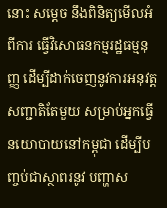នោះ សម្ដេច នឹងពិនិត្យមើលអំពីការ ធ្វើវិសោធនកម្មរដ្ឋធម្មនុញ្ញ ដើម្បីដាក់ចេញនូវការអនុវត្តសញ្ជាតិតែមួយ សម្រាប់អ្នកធ្វើនយោបាយនៅកម្ពុជា ដើម្បីបញ្ចប់ជាស្ថាពរនូវ បញ្ហាស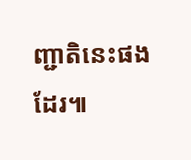ញ្ជាតិនេះផងដែរ៕